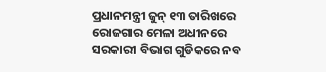ପ୍ରଧାନମନ୍ତ୍ରୀ ଜୁନ୍ ୧୩ ତାରିଖରେ ରୋଜଗାର ମେଳା ଅଧୀନରେ ସରକାରୀ ବିଭାଗ ଗୁଡିକରେ ନବ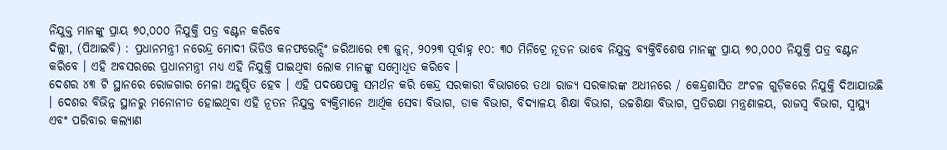ନିଯୁକ୍ତ ମାନଙ୍କୁ ପ୍ରାୟ ୭୦,୦୦୦ ନିଯୁକ୍ତି ପତ୍ର ବଣ୍ଟନ କରିବେ
ଦିଲ୍ଲୀ, (ପିଆଇବି) : ପ୍ରଧାନମନ୍ତ୍ରୀ ନରେନ୍ଦ୍ର ମୋଦୀ ଭିଡିଓ କନଫରେନ୍ସିଂ ଜରିଆରେ ୧୩ ଜୁନ୍, ୨୦୨୩ ପୂର୍ବାହ୍ନ ୧୦: ୩୦ ମିନିଟ୍ରେ ନୂତନ ଭାବେ ନିଯୁକ୍ତ ବ୍ୟକ୍ତିବିଶେଷ ମାନଙ୍କୁ ପ୍ରାୟ ୭୦,୦୦୦ ନିଯୁକ୍ତି ପତ୍ର ବଣ୍ଟନ କରିବେ । ଏହି ଅବସରରେ ପ୍ରଧାନମନ୍ତ୍ରୀ ମଧ୍ୟ ଏହି ନିଯୁକ୍ତି ପାଇଥିବା ଲୋକ ମାନଙ୍କୁ ସମ୍ବୋଧିତ କରିବେ ।
ଦେଶର ୪୩ ଟି ସ୍ଥାନରେ ରୋଜଗାର ମେଳା ଅନୁଷ୍ଠିତ ହେବ । ଏହି ପଦକ୍ଷେପକୁ ସମର୍ଥନ କରି କେନ୍ଦ୍ର ସରକାରୀ ବିଭାଗରେ ତଥା ରାଜ୍ୟ ସରକାରଙ୍କ ଅଧୀନରେ / କେନ୍ଦ୍ରଶାସିତ ଅଂଚଳ ଗୁଡ଼ିକରେ ନିଯୁକ୍ତି ଦିଆଯାଉଛି । ଦେଶର ବିଭିନ୍ନ ସ୍ଥାନରୁ ମନୋନୀତ ହୋଇଥିବା ଏହି ନୂତନ ନିଯୁକ୍ତ ବ୍ୟକ୍ତିମାନେ ଆର୍ଥିକ ସେବା ବିଭାଗ, ଡାକ ବିଭାଗ, ବିଦ୍ୟାଳୟ ଶିକ୍ଷା ବିଭାଗ, ଉଚ୍ଚଶିକ୍ଷା ବିଭାଗ, ପ୍ରତିରକ୍ଷା ମନ୍ତ୍ରଣାଳୟ, ରାଜସ୍ୱ ବିଭାଗ, ସ୍ୱାସ୍ଥ୍ୟ ଏବଂ ପରିବାର କଲ୍ୟାଣ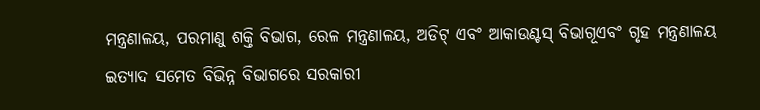ମନ୍ତ୍ରଣାଳୟ, ପରମାଣୁ ଶକ୍ତି ବିଭାଗ, ରେଳ ମନ୍ତ୍ରଣାଳୟ, ଅଡିଟ୍ ଏବଂ ଆକାଉଣ୍ଟସ୍ ବିଭାଗୂଏବଂ ଗୃହ ମନ୍ତ୍ରଣାଳୟ ଇତ୍ୟାଦ ସମେତ ବିଭିନ୍ନ ବିଭାଗରେ ସରକାରୀ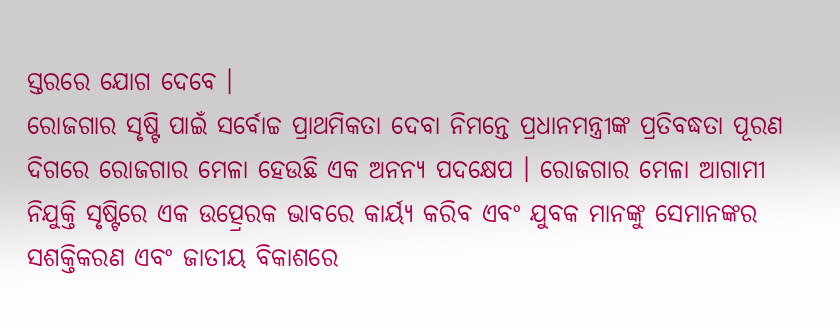ସ୍ତରରେ ଯୋଗ ଦେବେ ।
ରୋଜଗାର ସୃଷ୍ଟି ପାଇଁ ସର୍ବୋଚ୍ଚ ପ୍ରାଥମିକତା ଦେବା ନିମନ୍ତେ ପ୍ରଧାନମନ୍ତ୍ରୀଙ୍କ ପ୍ରତିବଦ୍ଧତା ପୂରଣ ଦିଗରେ ରୋଜଗାର ମେଳା ହେଉଛି ଏକ ଅନନ୍ୟ ପଦକ୍ଷେପ । ରୋଜଗାର ମେଳା ଆଗାମୀ ନିଯୁକ୍ତି ସୃଷ୍ଟିରେ ଏକ ଉତ୍ପ୍ରେରକ ଭାବରେ କାର୍ୟ୍ୟ କରିବ ଏବଂ ଯୁବକ ମାନଙ୍କୁ ସେମାନଙ୍କର ସଶକ୍ତିକରଣ ଏବଂ ଜାତୀୟ ବିକାଶରେ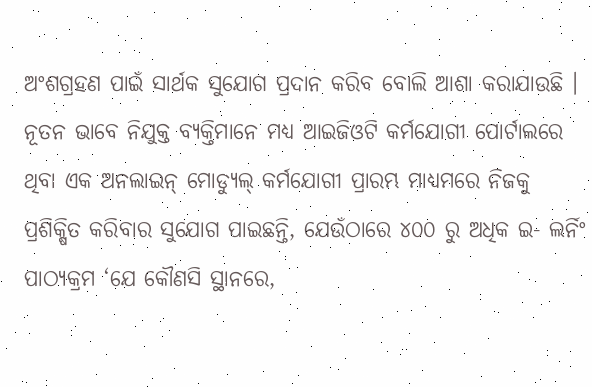ଅଂଶଗ୍ରହଣ ପାଇଁ ସାର୍ଥକ ସୁଯୋଗ ପ୍ରଦାନ କରିବ ବୋଲି ଆଶା କରାଯାଉଛି ।
ନୂତନ ଭାବେ ନିଯୁକ୍ତ ବ୍ୟକ୍ତିମାନେ ମଧ୍ୟ ଆଇଜିଓଟି କର୍ମଯୋଗୀ ପୋର୍ଟାଲରେ ଥିବା ଏକ ଅନଲାଇନ୍ ମୋଡ୍ୟୁଲ୍ କର୍ମଯୋଗୀ ପ୍ରାରମ୍ଭ ମାଧ୍ୟମରେ ନିଜକୁ ପ୍ରଶିକ୍ଷିତ କରିବାର ସୁଯୋଗ ପାଇଛନ୍ତି, ଯେଉଁଠାରେ ୪୦୦ ରୁ ଅଧିକ ଇ- ଲର୍ନିଂ ପାଠ୍ୟକ୍ରମ ‘ଯେ କୌଣସି ସ୍ଥାନରେ,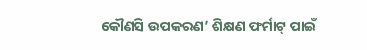କୌଣସି ଉପକରଣ’ ଶିକ୍ଷଣ ଫର୍ମାଟ୍ ପାଇଁ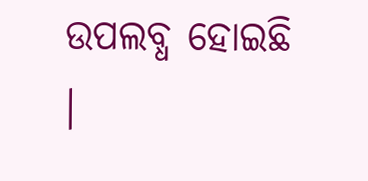ଉପଲବ୍ଧ ହୋଇଛି ।